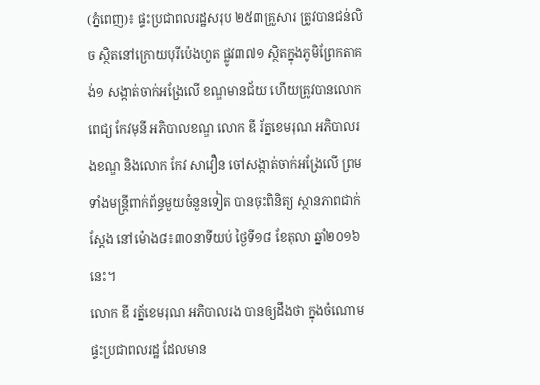(ភ្នំពេញ)៖ ផ្ទះប្រជាពលរដ្ឋសរុប ២៥៣គ្រួសារ ត្រូវបានជន់លិច ស្ថិតនៅក្រោយបុរីប៉េងហួត ផ្លូវ៣៧១ ស្ថិតក្នុងភូមិព្រែកតាគង់១ សង្កាត់ចាក់អង្រែលើ ខណ្ឌមានជ័យ ហើយត្រូវបានលោក ពេជ្យ កែវមុនី អភិបាលខណ្ឌ លោក ឌី រ័ត្នខេមរុណ អភិបាលរងខណ្ឌ និងលោក កែវ សាវឿន ចៅសង្កាត់ចាក់អង្រែលើ ព្រមទាំងមន្ដ្រីពាក់ព័ន្ធមួយចំនួនទៀត បានចុះពិនិត្យ ស្ថានភាពជាក់ស្ដែង នៅម៉ោង៨៖៣០នាទីយប់ ថ្ងៃទី១៨ ខែតុលា ឆ្នាំ២០១៦នេះ។
លោក ឌី រត្ន័ខេមរុណ អភិបាលរង បានឲ្យដឹងថា ក្នុងចំណោមផ្ទះប្រជាពលរដ្ឋ ដែលមាន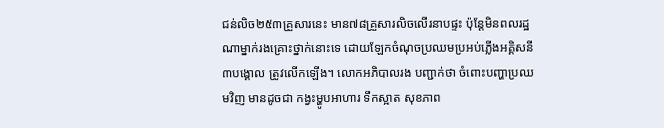ជន់លិច២៥៣គ្រួសារនេះ មាន៧៨គ្រួសារលិចលើរនាបផ្ទះ ប៉ុន្ដែមិនពលរដ្ឋណាម្នាក់រងគ្រោះថ្នាក់នោះទេ ដោយឡែកចំណុចប្រឈមប្រអប់ភ្លើងអគ្គិសនី ៣បង្គោល ត្រូវលើកឡើង។ លោកអភិបាលរង បញ្ជាក់ថា ចំពោះបញ្ហាប្រឈមវិញ មានដូចជា កង្វះម្ហូបអាហារ ទឹកស្អាត សុខភាព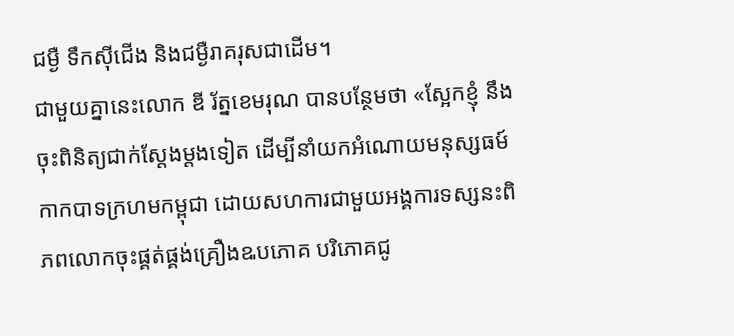ជម្ងឺ ទឹកស៊ីជើង និងជម្ងឺរាគរុសជាដើម។
ជាមួយគ្នានេះលោក ឌី រ័ត្នខេមរុណ បានបន្ថែមថា «ស្អែកខ្ញុំ នឹងចុះពិនិត្យជាក់ស្តែងម្តងទៀត ដេីម្បីនាំយកអំណោយមនុស្សធម៍កាកបាទក្រហមកម្ពុជា ដោយសហការជាមួយអង្គការទស្សនះពិភពលោកចុះផ្គត់ផ្គង់គ្រឿងឩបភោគ បរិភោគជូ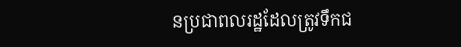នប្រជាពលរដ្ឋដែលត្រូវទឹកជ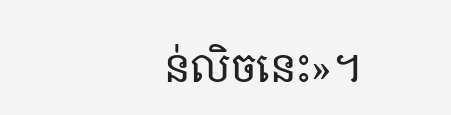ន់លិចនេះ»។